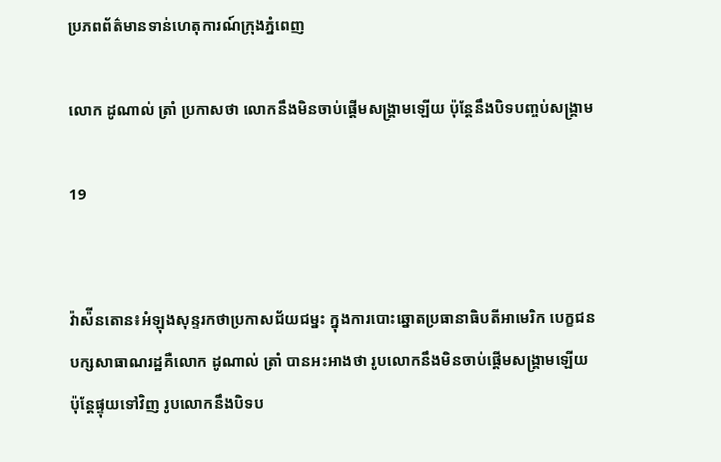ប្រភពព័ត៌មានទាន់ហេតុការណ៍ក្រុងភ្នំពេញ

លោក ដូណាល់ ត្រាំ ប្រកាសថា លោកនឹងមិនចាប់ផ្តើមសង្រ្គាមឡើយ ប៉ុន្តែនឹងបិទបញ្ចប់សង្រ្គាម

19


វ៉ាស៉ីនតោន៖អំឡុងសុន្ទរកថាប្រកាសជ័យជម្នះ ក្នុងការបោះឆ្នោតប្រធានាធិបតីអាមេរិក បេក្ខជនបក្សសាធាណរដ្ឋគឺលោក ដូណាល់ ត្រាំ បានអះអាងថា រូបលោកនឹងមិនចាប់ផ្តើមសង្រ្គាមឡើយ ប៉ុន្តែផ្ទុយទៅវិញ រូបលោកនឹងបិទប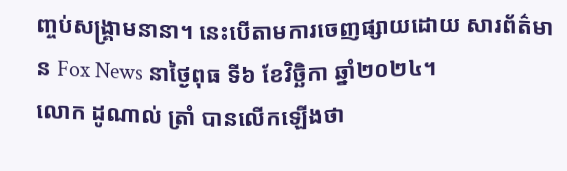ញ្ចប់សង្រ្គាមនានា។ នេះបើតាមការចេញផ្សាយដោយ សារព័ត៌មាន Fox News នាថ្ងៃពុធ ទី៦ ខែវិច្ឆិកា ឆ្នាំ២០២៤។
លោក ដូណាល់ ត្រាំ បានលើកឡើងថា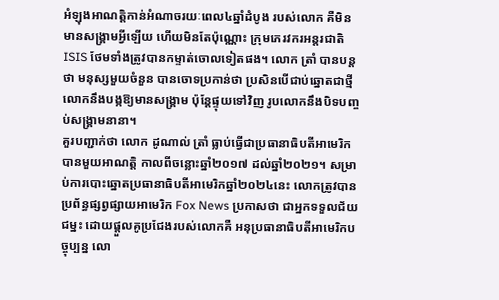អំឡុងអាណត្តិកាន់អំណាចរយៈពេល៤ឆ្នាំដំបូង របស់លោក គឺមិនមានសង្រ្គាមអ្វីឡើយ ហើយមិនតែប៉ុណ្ណោះ ក្រុមភេរវករអន្តរជាតិ ISIS ថែមទាំងត្រូវបានកម្ទាត់ចោលទៀតផង។ លោក ត្រាំ បានបន្តថា មនុស្សមួយចំនួន បានចោទប្រកាន់ថា ប្រសិនបើជាប់ឆ្នោតជាថ្មី លោកនឹងបង្កឱ្យមានសង្រ្គាម ប៉ុន្តែផ្ទុយទៅវិញ រូបលោកនឹងបិទបញ្ចប់សង្រ្គាមនានា។
គួរបញ្ជាក់ថា លោក ដូណាល់ ត្រាំ ធ្លាប់ធ្វើជាប្រធានាធិបតីអាមេរិកបានមួយអាណត្តិ កាលពីចន្លោះឆ្នាំ២០១៧ ដល់ឆ្នាំ២០២១។ សម្រាប់ការបោះឆ្នោតប្រធានាធិបតីអាមេរិកឆ្នាំ២០២៤នេះ លោកត្រូវបានប្រព័ន្ធផ្សព្វផ្សាយអាមេរិក Fox News ប្រកាសថា ជាអ្នកទទួលជ័យជម្នះ ដោយផ្តួលគូប្រជែងរបស់លោកគឺ អនុប្រធានាធិបតីអាមេរិកបច្ចុប្បន្ន លោ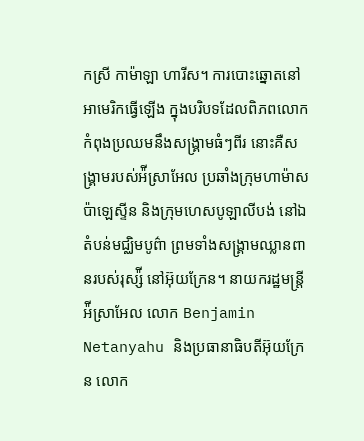កស្រី កាម៉ាឡា ហារីស។ ការបោះឆ្នោតនៅអាមេរិកធ្វើឡើង ក្នុងបរិបទដែលពិភពលោក កំពុងប្រឈមនឹងសង្រ្គាមធំៗពីរ នោះគឺសង្រ្គាមរបស់អ៉ីស្រាអែល ប្រឆាំងក្រុមហាម៉ាសប៉ាឡេស្ទីន និងក្រុមហេសបូឡាលីបង់ នៅឯតំបន់មជ្ឈិមបូព៌ា ព្រមទាំងសង្រ្គាមឈ្លានពានរបស់រុស្ស៉ី នៅអ៊ុយក្រែន។ នាយករដ្ឋមន្រ្តីអ៉ីស្រាអែល លោក Benjamin Netanyahu និងប្រធានាធិបតីអ៊ុយក្រែន លោក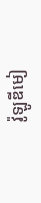វ៉ូឡូឌីមៀ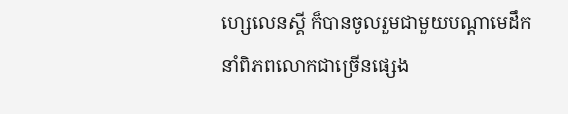ហ្សេលេនស្គី ក៏បានចូលរួមជាមួយបណ្តាមេដឹកនាំពិភពលោកជាច្រើនផ្សេង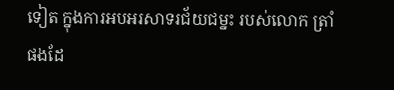ទៀត ក្នុងការអបអរសាទរជ័យជម្នះ របស់លោក ត្រាំ ផងដែ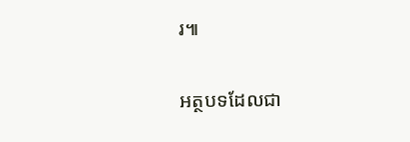រ៕

អត្ថបទដែលជា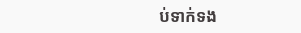ប់ទាក់ទង